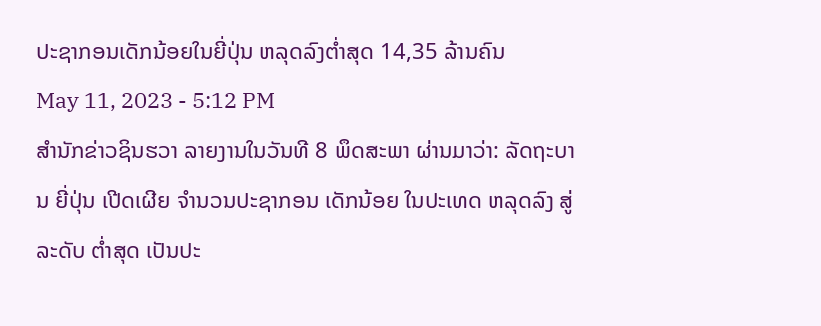ປະຊາກອນເດັກນ້ອຍໃນຍີ່ປຸ່ນ ຫລຸດລົງຕ່ຳສຸດ 14,35 ລ້ານຄົນ
May 11, 2023 - 5:12 PM
ສຳນັກຂ່າວຊິນຮວາ ລາຍງານໃນວັນທີ 8 ພຶດສະພາ ຜ່ານມາວ່າ: ລັດຖະບານ ຍີ່ປຸ່ນ ເປີດເຜີຍ ຈຳນວນປະຊາກອນ ເດັກນ້ອຍ ໃນປະເທດ ຫລຸດລົງ ສູ່ລະດັບ ຕ່ຳສຸດ ເປັນປະ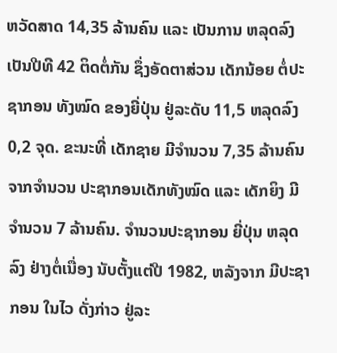ຫວັດສາດ 14,35 ລ້ານຄົນ ແລະ ເປັນການ ຫລຸດລົງ ເປັນປີທີ 42 ຕິດຕໍ່ກັນ ຊຶ່ງອັດຕາສ່ວນ ເດັກນ້ອຍ ຕໍ່ປະຊາກອນ ທັງໝົດ ຂອງຍີ່ປຸ່ນ ຢູ່ລະດັບ 11,5 ຫລຸດລົງ 0,2 ຈຸດ. ຂະນະທີ່ ເດັກຊາຍ ມີຈຳນວນ 7,35 ລ້ານຄົນ ຈາກຈຳນວນ ປະຊາກອນເດັກທັງໝົດ ແລະ ເດັກຍິງ ມີຈຳນວນ 7 ລ້ານຄົນ. ຈຳນວນປະຊາກອນ ຍີ່ປຸ່ນ ຫລຸດລົງ ຢ່າງຕໍ່ເນື່ອງ ນັບຕັ້ງແຕ່ປີ 1982, ຫລັງຈາກ ມີປະຊາກອນ ໃນໄວ ດັ່ງກ່າວ ຢູ່ລະ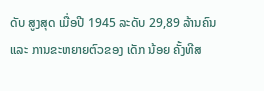ດັບ ສູງສຸດ ເມື່ອປີ 1945 ລະດັບ 29,89 ລ້ານຄົນ ແລະ ການຂະຫຍາຍຕົວຂອງ ເດັກ ນ້ອຍ ຄັ້ງທີສ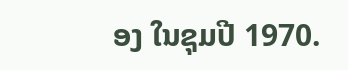ອງ ໃນຊຸມປີ 1970.